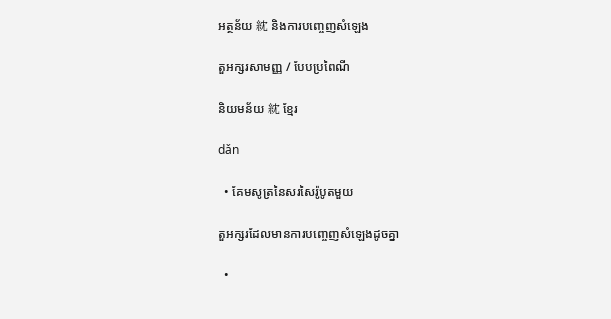អត្ថន័យ 紞 និងការបញ្ចេញសំឡេង

តួអក្សរសាមញ្ញ / បែបប្រពៃណី

និយមន័យ 紞 ខ្មែរ

dǎn

  • គែមសូត្រនៃសរសៃរ៉ូបូតមួយ

តួអក្សរដែលមានការបញ្ចេញសំឡេងដូចគ្នា

  •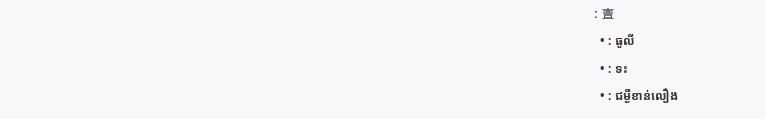: 亶
  • : ធូលី
  • : ទះ
  • : ជម្ងឺខាន់លឿង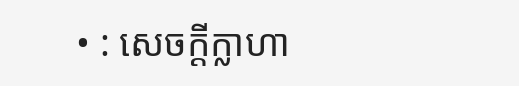• : សេចក្ដីក្លាហា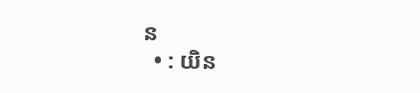ន
  • : យិន